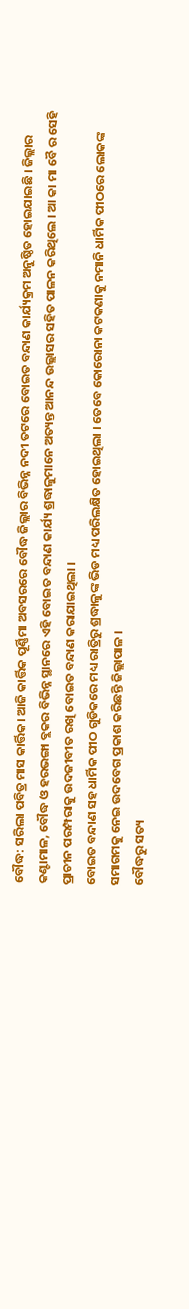ବୌଦ୍ଧ: ସରିଲା ପବିତ୍ର ମାସ କାର୍ତ୍ତିକ। ଆଜି କାର୍ତ୍ତିକ ପୂର୍ଣ୍ଣିମା ଅବସରରେ ବୌଦ୍ଧ ଜିଲ୍ଲାର ବିଭିନ୍ନ ନଦୀ ତଟରେ ବୋଇତ ବନ୍ଦାଣ କାର୍ଯ୍ୟକ୍ରମ ଅନୁଷ୍ଠିତ ହୋଇଯାଇଛି । ଜିଲ୍ଲାର କଣ୍ଟାମାଳ, ବୌଦ୍ଧ ଓ ହରଭଙ୍ଗା ବ୍ଲକର ବିଭିନ୍ନ ସ୍ଥାନରେ ଏହି ବୋଇତ ବନ୍ଦାଣ କାର୍ଯ୍ୟ ଶ୍ରଦ୍ଧାଳୁମାନେ ଅତ୍ୟନ୍ତ ଆନନ୍ଦ ଉଲ୍ଲାସର ସହିତ ପାଳନ କରିଥିଲେ । ଆ କା ମା ବୈ ର ସେହି ପ୍ରାଚୀନ ପରମ୍ପରାକୁ ଉଦଜୀବୀତ ରଖି ବୋଇତ ବନ୍ଦାଣ କରାଯାଇଥିଲା ।
ବୋଇତ ବନ୍ଦାଣ ସହ ଧାର୍ମିକ ପୀଠ ଗୁଡିକରେ ମଧ୍ୟ ରାତ୍ରିରୁ ଶ୍ରଦ୍ଧାଳୁଙ୍କ ଭିଡ ମଧ୍ୟ ପରିଲକ୍ଷିତ ହୋଇଥିଲା । ତେବେ କୋରୋନା କଟକଣାକୁ ନମାନି ଧାର୍ମିକ ପୀଠରେ ଲୋକଙ୍କ ସମାଗମକୁ ନେଇ ଉଦବେଗ ପ୍ରକାଶ କରିଛନ୍ତି ଜିଲ୍ଲାପାଳ ।
ବୌଦ୍ଧରୁ ସତ୍ୟ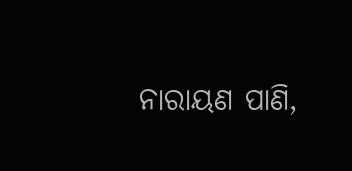ନାରାୟଣ ପାଣି,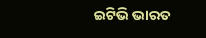ଇଟିଭି ଭାରତ